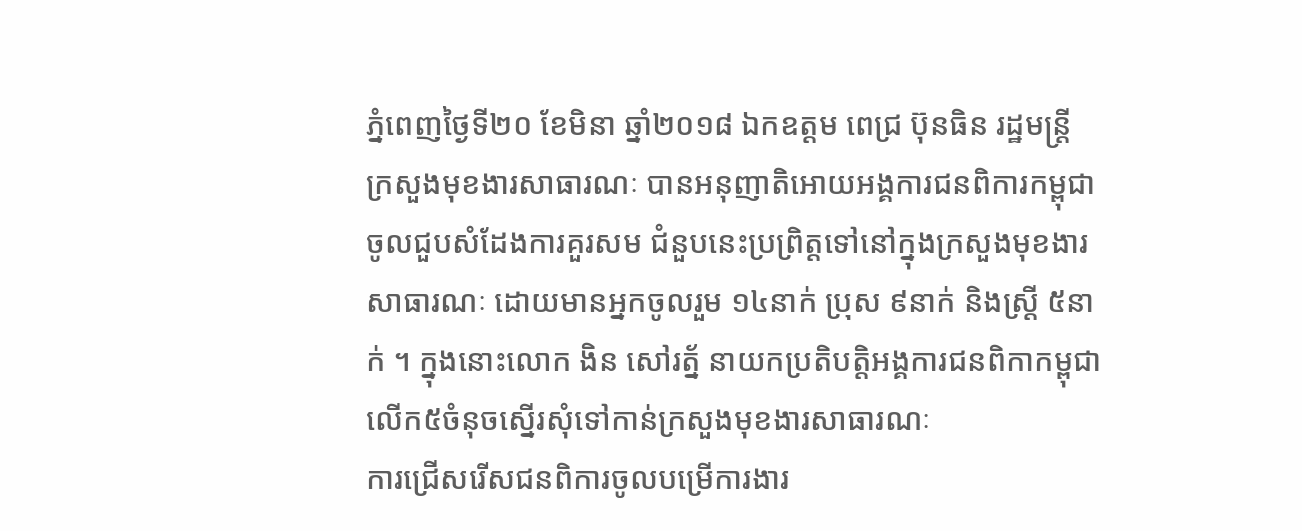ភ្នំពេញថ្ងៃទី២០ ខែមិនា ឆ្នាំ២០១៨ ឯកឧត្តម ពេជ្រ ប៊ុនធិន រដ្ឋមន្ត្រី ក្រសួងមុខងារសាធារណៈ បានអនុញាតិអោយអង្គការជនពិការកម្ពុជាចូលជួបសំដែងការគួរសម ជំនួបនេះប្រព្រិត្តទៅនៅក្នុងក្រសួងមុខងារសាធារណៈ ដោយមានអ្នកចូលរួម ១៤នាក់ ប្រុស ៩នាក់ និងស្រ្តី ៥នាក់ ។ ក្នុងនោះលោក ងិន សៅរត្ន័ នាយកប្រតិបត្តិអង្គការជនពិកាកម្ពុជា លើក៥ចំនុចស្នើរសុំទៅកាន់ក្រសួងមុខងារសាធារណៈ
ការជ្រើសរើសជនពិការចូលបម្រើការងារ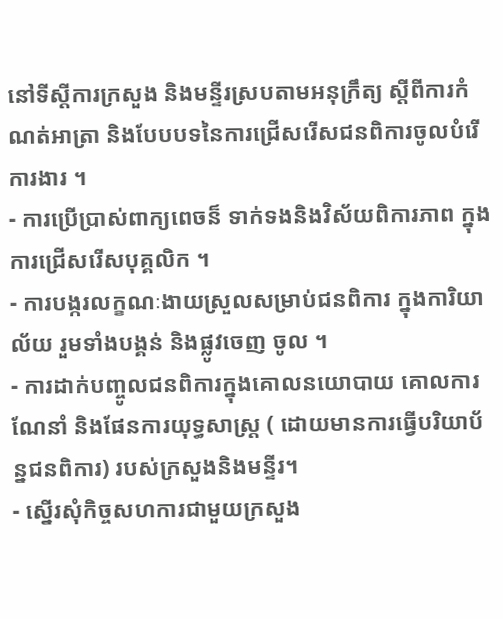នៅទីស្តីការក្រសួង និងមន្ទីរស្របតាមអនុក្រឹត្យ ស្តីពីការកំណត់អាត្រា និងបែបបទនៃការជ្រើសរើសជនពិការចូលបំរើការងារ ។
- ការប្រើប្រាស់ពាក្យពេចន៏ ទាក់ទងនិងវិស័យពិការភាព ក្នុងការជ្រើសរើសបុគ្គលិក ។
- ការបង្ករលក្ខណៈងាយស្រួលសម្រាប់ជនពិការ ក្នុងការិយាល័យ រួមទាំងបង្គន់ និងផ្លូវចេញ ចូល ។
- ការដាក់បញ្ចូលជនពិការក្នុងគោលនយោបាយ គោលការណែនាំ និងផែនការយុទ្ធសាស្រ្ត ( ដោយមានការធ្វើបរិយាប័ន្នជនពិការ) របស់ក្រសួងនិងមន្ទីរ។
- ស្នើរសុំកិច្ចសហការជាមួយក្រសួង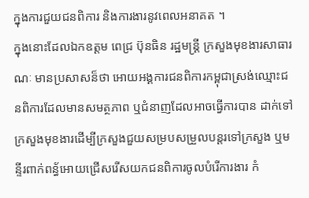ក្នុងការជួយជនពិការ និងការងារនូវពេលអនាគត ។
ក្នុងនោះដែលឯកឧត្តម ពេជ្រ ប៊ុនធិន រដ្ឋមន្ត្រី ក្រសួងមុខងារសាធារណៈ មានប្រសាសន៏ថា អោយអង្គការជនពិការកម្ពុជាស្រង់ឈ្មោះជនពិការដែលមានសមត្ថភាព ឬជំនាញដែលអាចធ្វើការបាន ដាក់ទៅក្រសួងមុខងារដើម្បីក្រសួងជួយសម្របសម្រួលបន្តរទៅក្រសួង ឬមន្ទីរពាក់ពន្ធ័អោយជ្រើសរើសយកជនពិការចូលបំរើការងារ កំ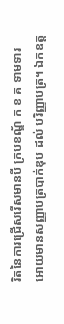រិតនៃការជ្រើសរើសមានបី ក្របខណ្ឌ័ ក ខ គ ទាមទារអោយមានសញ្ញាបត្របាក់ឌុប ដល់ បរិញ្ញាបត្រ។ ឯកឧត្ត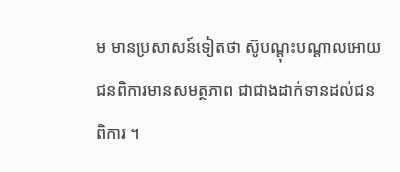ម មានប្រសាសន៍ទៀតថា ស៊ូបណ្តុះបណ្តាលអោយជនពិការមានសមត្ថភាព ជាជាងដាក់ទានដល់ជនពិការ ។